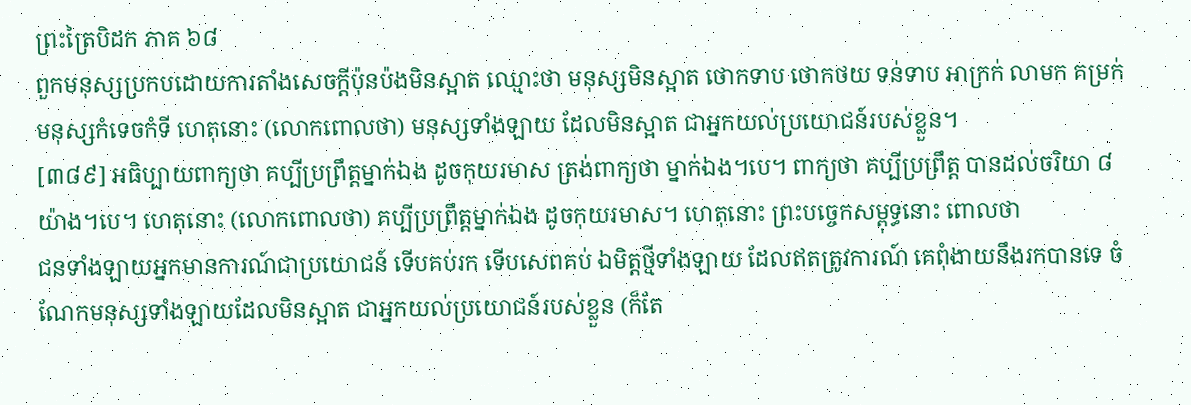ព្រះត្រៃបិដក ភាគ ៦៨
ពួកមនុស្សប្រកបដោយការតាំងសេចក្តីប៉ុនប៉ងមិនស្អាត ឈ្មោះថា មនុស្សមិនស្អាត ថោកទាប ថោកថយ ទន់ទាប អាក្រក់ លាមក គម្រក់ មនុស្សកំទេចកំទី ហេតុនោះ (លោកពោលថា) មនុស្សទាំងឡាយ ដែលមិនស្អាត ជាអ្នកយល់ប្រយោជន៍របស់ខ្លួន។
[៣៨៩] អធិប្បាយពាក្យថា គប្បីប្រព្រឹត្តម្នាក់ឯង ដូចកុយរមាស ត្រង់ពាក្យថា ម្នាក់ឯង។បេ។ ពាក្យថា គប្បីប្រព្រឹត្ត បានដល់ចរិយា ៨ យ៉ាង។បេ។ ហេតុនោះ (លោកពោលថា) គប្បីប្រព្រឹត្តម្នាក់ឯង ដូចកុយរមាស។ ហេតុនោះ ព្រះបច្ចេកសម្ពុទ្ធនោះ ពោលថា
ជនទាំងឡាយអ្នកមានការណ៍ជាប្រយោជន៍ ទើបគប់រក ទើបសេពគប់ ឯមិត្តថ្មីទាំងឡាយ ដែលឥតត្រូវការណ៍ គេពុំងាយនឹងរកបានទេ ចំណែកមនុស្សទាំងឡាយដែលមិនស្អាត ជាអ្នកយល់ប្រយោជន៍របស់ខ្លួន (ក៏តែ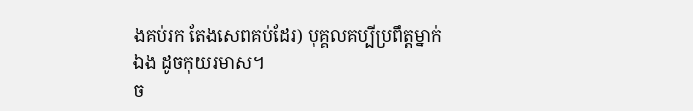ងគប់រក តែងសេពគប់ដែរ) បុគ្គលគប្បីប្រពឹត្តម្នាក់ឯង ដូចកុយរមាស។
ច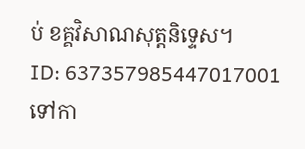ប់ ខគ្គវិសាណសុត្តនិទ្ទេស។
ID: 637357985447017001
ទៅកា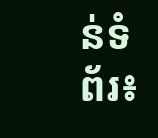ន់ទំព័រ៖